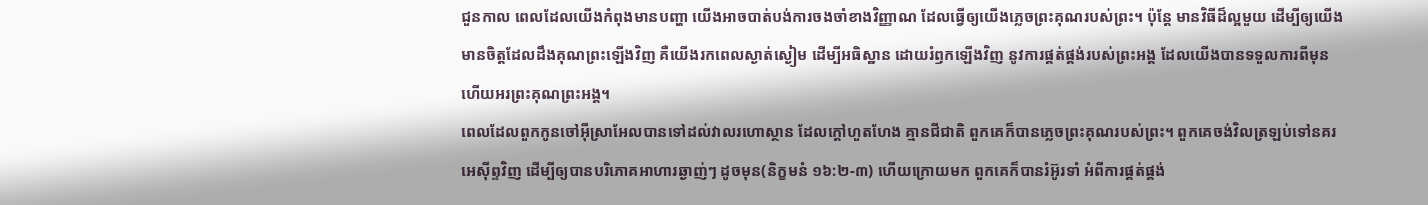ជួនកាល ពេលដែលយើងកំពុងមានបញ្ហា យើងអាចបាត់បង់ការចងចាំខាងវិញ្ញាណ ដែលធ្វើឲ្យយើងភ្លេចព្រះគុណរបស់ព្រះ។ ប៉ុន្តែ មានវិធីដ៏ល្អមួយ ដើម្បីឲ្យយើងមានចិត្តដែលដឹងគុណព្រះឡើងវិញ គឺយើងរកពេលស្ងាត់ស្ងៀម ដើម្បីអធិស្ឋាន ដោយរំឭកឡើងវិញ នូវការផ្គត់ផ្គង់របស់ព្រះអង្គ ដែលយើងបានទទួលការពីមុន ហើយអរព្រះគុណព្រះអង្គ។
ពេលដែលពួកកូនចៅអ៊ីស្រាអែលបានទៅដល់វាលរហោស្ថាន ដែលក្តៅហួតហែង គ្មានជីជាតិ ពួកគេក៏បានភ្លេចព្រះគុណរបស់ព្រះ។ ពួកគេចង់វិលត្រឡប់ទៅនគរអេស៊ីព្ទវិញ ដើម្បីឲ្យបានបរិភោគអាហារឆ្ងាញ់ៗ ដូចមុន(និក្ខមនំ ១៦:២-៣) ហើយក្រោយមក ពួកគេក៏បានរំអ៊ូរទាំ អំពីការផ្គត់ផ្គង់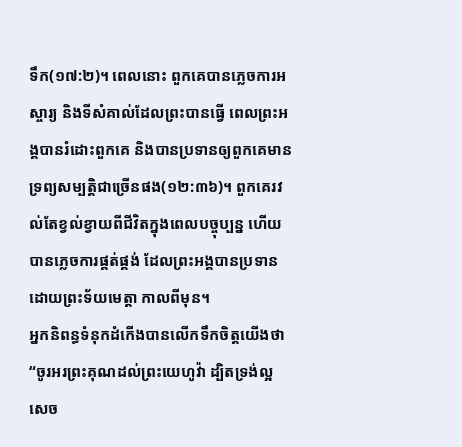ទឹក(១៧:២)។ ពេលនោះ ពួកគេបានភ្លេចការអស្ចារ្យ និងទីសំគាល់ដែលព្រះបានធ្វើ ពេលព្រះអង្គបានរំដោះពួកគេ និងបានប្រទានឲ្យពួកគេមានទ្រព្យសម្បត្តិជាច្រើនផង(១២:៣៦)។ ពួកគេរវល់តែខ្វល់ខ្វាយពីជីវិតក្នុងពេលបច្ចុប្បន្ន ហើយបានភ្លេចការផ្គត់ផ្គង់ ដែលព្រះអង្គបានប្រទានដោយព្រះទ័យមេត្តា កាលពីមុន។
អ្នកនិពន្ធទំនុកដំកើងបានលើកទឹកចិត្តយើងថា “ចូរអរព្រះគុណដល់ព្រះយេហូវ៉ា ដ្បិតទ្រង់ល្អ សេច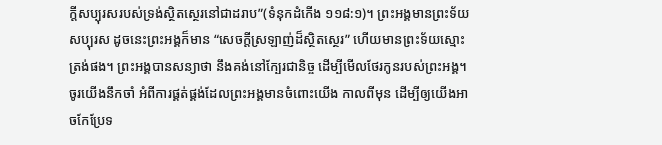ក្តីសប្បុរសរបស់ទ្រង់ស្ថិតស្ថេរនៅជាដរាប”(ទំនុកដំកើង ១១៨:១)។ ព្រះអង្គមានព្រះទ័យសប្បុរស ដូចនេះព្រះអង្គក៏មាន “សេចក្តីស្រឡាញ់ដ៏ស្ថិតស្ថេរ” ហើយមានព្រះទ័យស្មោះត្រង់ផង។ ព្រះអង្គបានសន្យាថា នឹងគង់នៅក្បែរជានិច្ច ដើម្បីមើលថែរកូនរបស់ព្រះអង្គ។
ចូរយើងនឹកចាំ អំពីការផ្គត់ផ្គង់ដែលព្រះអង្គមានចំពោះយើង កាលពីមុន ដើម្បីឲ្យយើងអាចកែប្រែទ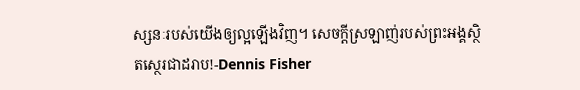ស្សនៈរបស់យើងឲ្យល្អឡើងវិញ។ សេចក្តីស្រឡាញ់របស់ព្រះអង្គស្ថិតស្ថេរជាដរាប!-Dennis Fisher